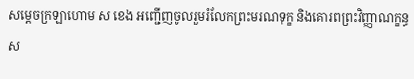សម្ដេចក្រឡាហោម ស ខេង អញ្ជើញចូលរួមរំលែកព្រះមរណទុក្ខ និងគោរពព្រះវិញ្ញាណក្ខន្ធ ស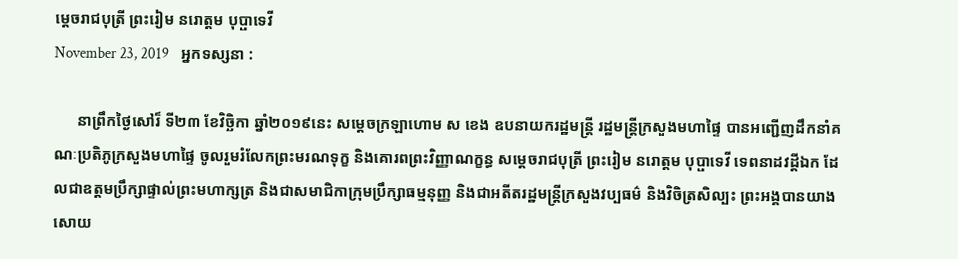ម្តេចរាជបុត្រី ព្រះរៀម នរោត្តម បុប្ផាទេវី
November 23, 2019    អ្នកទស្សនា :

      នាព្រឹកថ្ងៃសៅរ៏ ទី២៣ ខែវិច្ឆិកា ឆ្នាំ២០១៩នេះ សម្តេចក្រឡាហោម ស ខេង ឧបនាយករដ្ឋមន្រ្តី រដ្ឋមន្រ្តីក្រសួងមហាផ្ទៃ បានអញ្ជើញដឹកនាំគណៈប្រតិភូក្រសួងមហាផ្ទៃ ចូលរួមរំលែកព្រះមរណទុក្ខ និងគោរពព្រះវិញ្ញាណក្ខន្ធ សម្តេចរាជបុត្រី ព្រះរៀម នរោត្តម បុប្ផាទេវី ទេពនាដវដ្ដីឯក ដែលជាឧត្តមប្រឹក្សាផ្ទាល់ព្រះមហាក្សត្រ និងជាសមាជិកាក្រុមប្រឹក្សាធម្មនុញ្ញ និងជាអតីតរដ្ឋមន្រ្តីក្រសួងវប្បធម៌ និងវិចិត្រសិល្បះ ព្រះអង្គបានយាងសោយ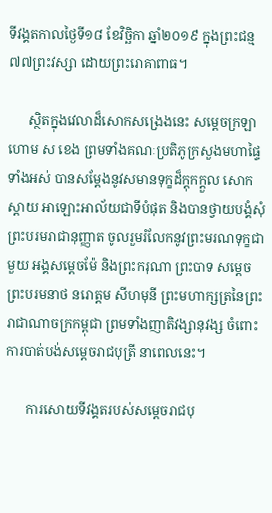ទីវង្គតកាលថ្ងៃទី១៨ ខែវិច្ឆិកា ឆ្នាំ២០១៩ ក្នុងព្រះជន្ម ៧៧ព្រះវស្សា ដោយព្រះរោគាពាធ។

      ស្ថិតក្នុងវេលាដ៏សោកសង្រេងនេះ សម្តេចក្រឡាហោម ស ខេង ព្រមទាំងគណៈប្រតិភូក្រសួងមហាផ្ទៃទាំងអស់ បានសម្តែងនូវសមានទុក្ខដ៏ក្តុកក្តួល សោកស្តាយ អាឡោះអាល័យជាទីបំផុត និងបានថ្វាយបង្គំសុំព្រះបរមរាជានុញ្ញាត ចូលរួមរំលែកនូវព្រះមរណទុក្ខជាមួយ អង្គសម្តេចម៉ែ និងព្រះករុណា ព្រះបាទ សម្តេចព្រះបរមនាថ នរោត្តម សីហមុនី ព្រះមហាក្សត្រនៃព្រះរាជាណាចក្រកម្ពុជា ព្រមទាំងញាតិវង្សានុវង្ស ចំពោះការបាត់បង់សម្តេចរាជបុត្រី នាពេលនេះ។

      ការសោយទីវង្គតរបស់សម្តេចរាជបុ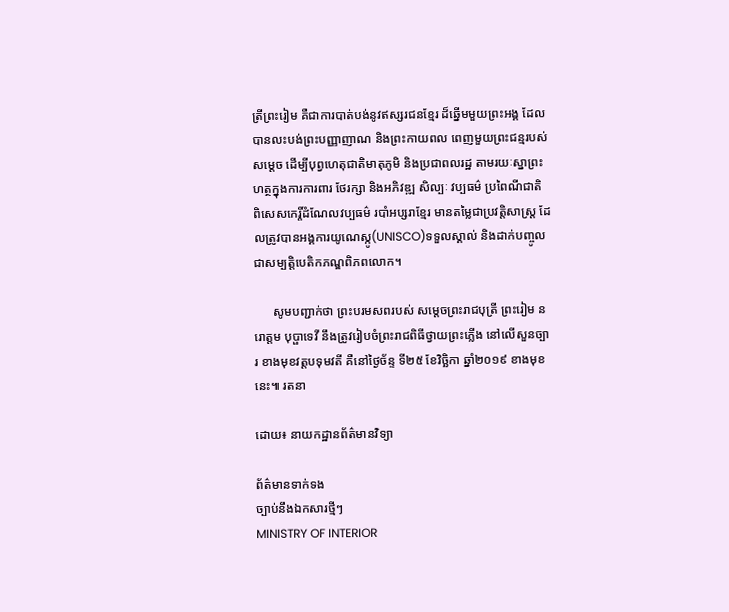ត្រីព្រះរៀម គឺជាការបាត់បង់នូវឥស្សរជនខ្មែរ ដ៏ឆ្នើមមួយព្រះអង្គ ដែលបានលះបង់ព្រះបញ្ញាញាណ និងព្រះកាយពល ពេញមួយព្រះជន្មរបស់សម្តេច ដើម្បីបុព្វហេតុជាតិមាតុភូមិ និងប្រជាពលរដ្ឋ តាមរយៈស្នាព្រះហត្ថក្នុងការការពារ ថែរក្សា និងអភិវឌ្ឍ សិល្បៈ វប្បធម៌ ប្រពៃណីជាតិ ពិសេសកេរ្តិ៍ដំណែលវប្បធម៌ របាំអប្សរាខ្មែរ មានតម្លៃជាប្រវត្តិសាស្ត្រ ដែលត្រូវបានអង្គការយូណេស្កូ(UNISCO)ទទួលស្គាល់ និងដាក់បញ្ចូលជាសម្បត្តិបេតិកភណ្ឌពិភពលោក។

      សូមបញ្ជាក់ថា ព្រះបរមសពរបស់ សម្តេចព្រះរាជបុត្រី ព្រះរៀម នរោត្តម បុប្ផាទេវី នឹងត្រូវរៀបចំព្រះរាជពិធីថ្វាយព្រះភ្លើង នៅលើសួនច្បារ ខាងមុខវត្តបទុមវតី គឺនៅថ្ងៃច័ន្ទ ទី២៥ ខែវិច្ឆិកា ឆ្នាំ២០១៩ ខាងមុខនេះ៕ រតនា

ដោយ៖ នាយកដ្ឋានព័ត៌មានវិទ្យា

ព័ត៌មានទាក់ទង
ច្បាប់នឹងឯកសារថ្មីៗ
MINISTRY OF INTERIOR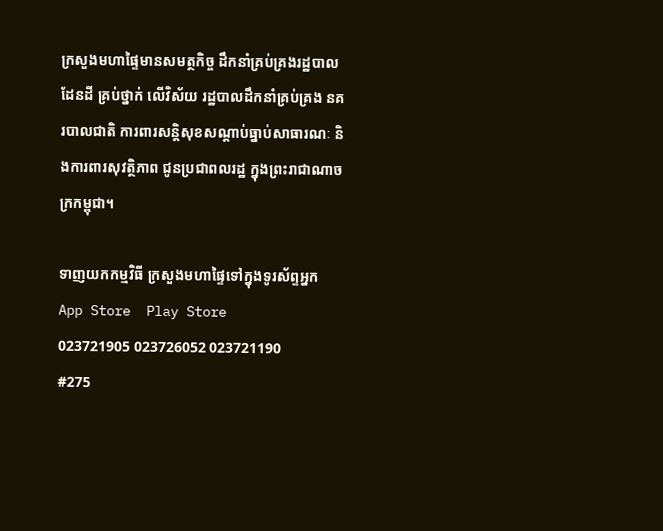ក្រសួងមហាផ្ទៃមានសមត្ថកិច្ច ដឹកនាំគ្រប់គ្រងរដ្ឋបាលដែនដី គ្រប់ថ្នាក់ លើវិស័យ រដ្ឋបាលដឹកនាំគ្រប់គ្រង នគរបាលជាតិ ការពារសន្តិសុខសណ្តាប់ធ្នាប់សាធារណៈ និងការពារសុវត្ថិភាព ជូនប្រជាពលរដ្ឋ ក្នុងព្រះរាជាណាចក្រកម្ពុជា។

ទាញយកកម្មវិធី ក្រសួងមហាផ្ទៃទៅក្នុងទូរស័ព្ទអ្នក
App Store  Play Store
023721905 023726052 023721190
#275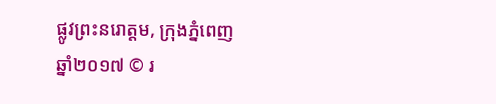ផ្លូវព្រះនរោត្តម, ក្រុងភ្នំពេញ
ឆ្នាំ២០១៧ © រ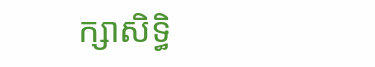ក្សាសិទ្ធិ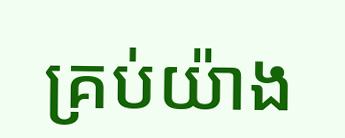គ្រប់យ៉ាង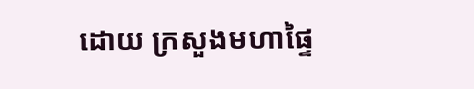ដោយ ក្រសួងមហាផ្ទៃ